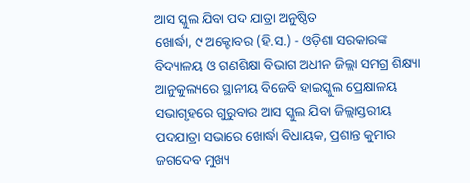ଆସ ସ୍କୁଲ ଯିବା ପଦ ଯାତ୍ରା ଅନୁଷ୍ଠିତ
ଖୋର୍ଦ୍ଧା, ୯ ଅକ୍ଟୋବର (ହି.ସ.) - ଓଡ଼ିଶା ସରକାରଙ୍କ ବିଦ୍ୟାଳୟ ଓ ଗଣଶିକ୍ଷା ବିଭାଗ ଅଧୀନ ଜିଲ୍ଲା ସମଗ୍ର ଶିକ୍ଷ୍ୟା ଆନୁକୁଲ୍ୟରେ ସ୍ଥାନୀୟ ବିଜେବି ହାଇସ୍କୁଲ ପ୍ରେକ୍ଷାଳୟ ସଭାଗୃହରେ ଗୁରୁବାର ଆସ ସ୍କୁଲ ଯିବା ଜିଲ୍ଲାସ୍ତରୀୟ ପଦଯାତ୍ରା ସଭାରେ ଖୋର୍ଦ୍ଧା ବିଧାୟକ, ପ୍ରଶାନ୍ତ କୁମାର ଜଗଦେବ ମୁଖ୍ୟ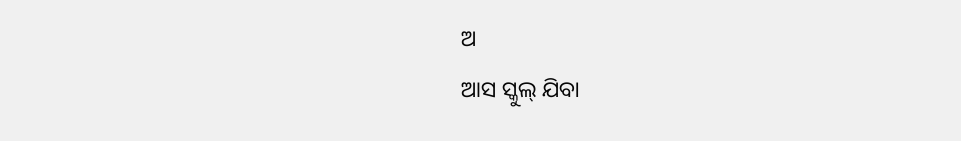ଅ
ଆସ ସ୍କୁଲ୍ ଯିବା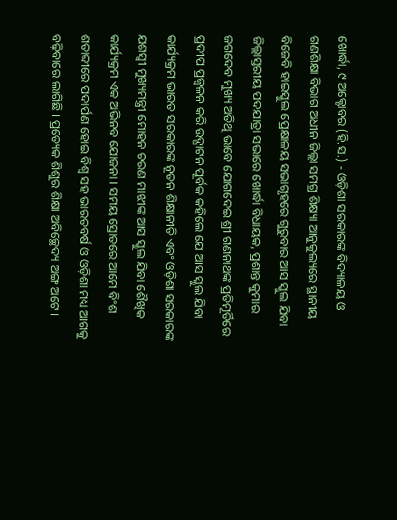ଖୋର୍ଦ୍ଧା, ୯ ଅକ୍ଟୋବର (ହି.ସ.) - ଓଡ଼ିଶା ସରକାରଙ୍କ ବିଦ୍ୟାଳୟ ଓ ଗଣଶିକ୍ଷା ବିଭାଗ ଅଧୀନ ଜିଲ୍ଲା ସମଗ୍ର ଶିକ୍ଷ୍ୟା ଆନୁକୁଲ୍ୟରେ ସ୍ଥାନୀୟ ବିଜେବି ହାଇସ୍କୁଲ ପ୍ରେକ୍ଷାଳୟ ସଭାଗୃହରେ ଗୁରୁବାର ଆସ ସ୍କୁଲ ଯିବା ଜିଲ୍ଲାସ୍ତରୀୟ ପଦଯାତ୍ରା ସଭାରେ ଖୋର୍ଦ୍ଧା ବିଧାୟକ, ପ୍ରଶାନ୍ତ କୁମାର ଜଗଦେବ ମୁଖ୍ୟ ଅତିଥି ଭାବେ ଯୋଗଦେଇ ଶ୍ରୀ ଗଣନାଥଙ୍କ ପ୍ରତିମୂର୍ତିରେ ପ୍ରଦୀପ ପ୍ରଜ୍ୱଳନ କରି ଉଦ୍ଘାଟନ ପୂର୍ବକ କହିଲେ ଯେ ଆସ ସ୍କୁଲ ଯିବା କାର୍ଯ୍ୟକ୍ରମ ଭାରତ ସରକାରଙ୍କ ନୂତନ ଶିକ୍ଷାନୀତି ଏବଂ ଓଡ଼ିଶା ସରକାରଙ୍କ ଯଶସ୍ୱୀ ମୁଖ୍ୟମନ୍ତ୍ରୀ ମୋହନ ଚରଣ ମାଝୀଙ୍କ ଆସ ସ୍କୁଲ ଯିବା ଶୈଖିକ କାର୍ଯ୍ୟକ୍ରମ ଏକ ଅଭିନବ ଯୋଜନା । ସମୟ ସ୍ରୋତରେ ଆମେ ବିଂଶ ଶତାବ୍ଦୀରେ ପଦାର୍ପଣ ହୋଇ ବିଶ୍ୱ ସହ ଭାରତବର୍ଷ ଓ ଓଡ଼ିଶା ମଧ୍ୟ ଆଗକୁ ବଢ଼ିବାରେ ଲାଗିଛି । ପ୍ରତ୍ୟେକ ଶିଶୁର ଶିକ୍ଷା ଅବିଚ୍ଛେଦ୍ୟ ଅଙ୍ଗ ଅଟେ ।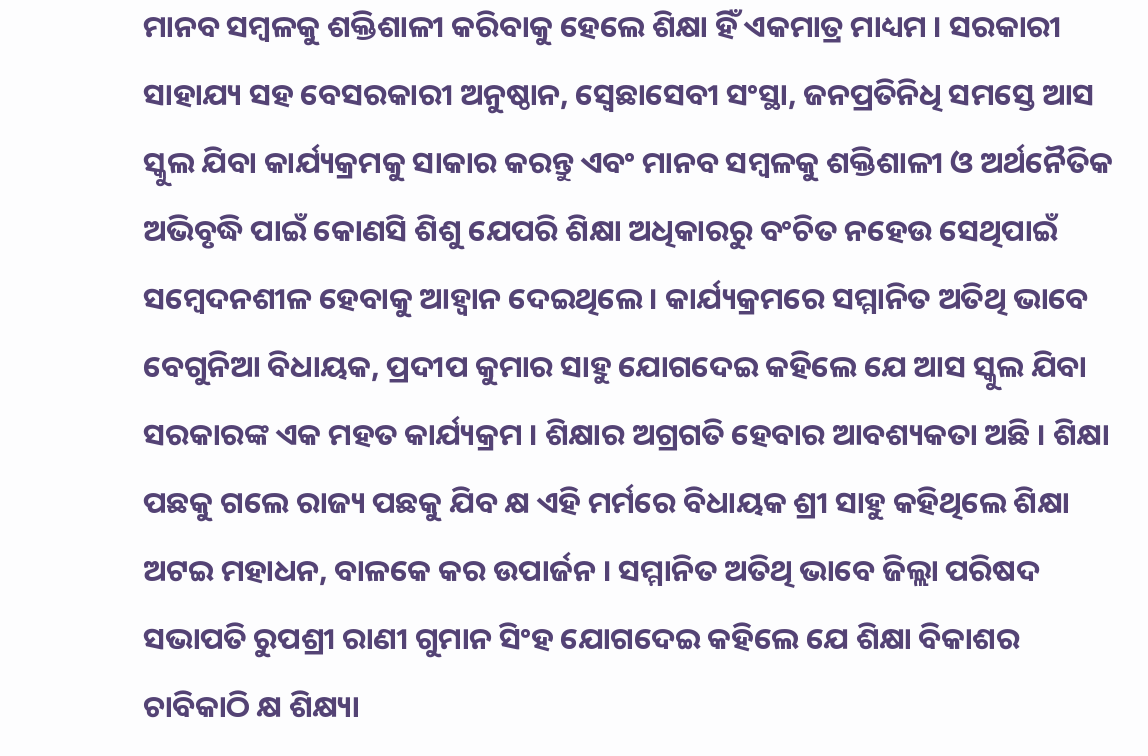ମାନବ ସମ୍ବଳକୁ ଶକ୍ତିଶାଳୀ କରିବାକୁ ହେଲେ ଶିକ୍ଷା ହିଁ ଏକମାତ୍ର ମାଧ୍ୟମ । ସରକାରୀ ସାହାଯ୍ୟ ସହ ବେସରକାରୀ ଅନୁଷ୍ଠାନ, ସ୍ୱେଛାସେବୀ ସଂସ୍ଥା, ଜନପ୍ରତିନିଧି ସମସ୍ତେ ଆସ ସ୍କୁଲ ଯିବା କାର୍ଯ୍ୟକ୍ରମକୁ ସାକାର କରନ୍ତୁ ଏବଂ ମାନବ ସମ୍ବଳକୁ ଶକ୍ତିଶାଳୀ ଓ ଅର୍ଥନୈତିକ ଅଭିବୃଦ୍ଧି ପାଇଁ କୋଣସି ଶିଶୁ ଯେପରି ଶିକ୍ଷା ଅଧିକାରରୁ ବଂଚିତ ନହେଉ ସେଥିପାଇଁ ସମ୍ୱେଦନଶୀଳ ହେବାକୁ ଆହ୍ୱାନ ଦେଇଥିଲେ । କାର୍ଯ୍ୟକ୍ରମରେ ସମ୍ମାନିତ ଅତିଥି ଭାବେ ବେଗୁନିଆ ବିଧାୟକ, ପ୍ରଦୀପ କୁମାର ସାହୁ ଯୋଗଦେଇ କହିଲେ ଯେ ଆସ ସ୍କୁଲ ଯିବା ସରକାରଙ୍କ ଏକ ମହତ କାର୍ଯ୍ୟକ୍ରମ । ଶିକ୍ଷାର ଅଗ୍ରଗତି ହେବାର ଆବଶ୍ୟକତା ଅଛି । ଶିକ୍ଷା ପଛକୁ ଗଲେ ରାଜ୍ୟ ପଛକୁ ଯିବ କ୍ଷ ଏହି ମର୍ମରେ ବିଧାୟକ ଶ୍ରୀ ସାହୁ କହିଥିଲେ ଶିକ୍ଷା ଅଟଇ ମହାଧନ, ବାଳକେ କର ଉପାର୍ଜନ । ସମ୍ମାନିତ ଅତିଥି ଭାବେ ଜିଲ୍ଲା ପରିଷଦ ସଭାପତି ରୁପଶ୍ରୀ ରାଣୀ ଗୁମାନ ସିଂହ ଯୋଗଦେଇ କହିଲେ ଯେ ଶିକ୍ଷା ବିକାଶର ଚାବିକାଠି କ୍ଷ ଶିକ୍ଷ୍ୟା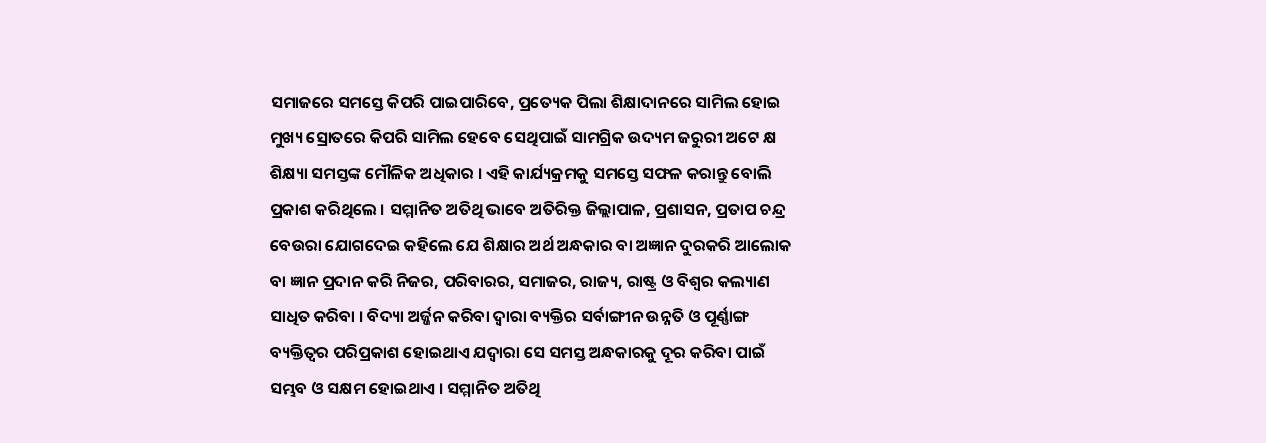ସମାଜରେ ସମସ୍ତେ କିପରି ପାଇପାରିବେ, ପ୍ରତ୍ୟେକ ପିଲା ଶିକ୍ଷାଦାନରେ ସାମିଲ ହୋଇ ମୁଖ୍ୟ ସ୍ରୋତରେ କିପରି ସାମିଲ ହେବେ ସେଥିପାଇଁ ସାମଗ୍ରିକ ଉଦ୍ୟମ ଜରୁରୀ ଅଟେ କ୍ଷ ଶିକ୍ଷ୍ୟା ସମସ୍ତଙ୍କ ମୌଳିକ ଅଧିକାର । ଏହି କାର୍ଯ୍ୟକ୍ରମକୁ ସମସ୍ତେ ସଫଳ କରାନ୍ତୁ ବୋଲି ପ୍ରକାଶ କରିଥିଲେ । ସମ୍ମାନିତ ଅତିଥି ଭାବେ ଅତିରିକ୍ତ ଜିଲ୍ଲାପାଳ, ପ୍ରଶାସନ, ପ୍ରତାପ ଚନ୍ଦ୍ର ବେଉରା ଯୋଗଦେଇ କହିଲେ ଯେ ଶିକ୍ଷାର ଅର୍ଥ ଅନ୍ଧକାର ବା ଅଜ୍ଞାନ ଦୁରକରି ଆଲୋକ ବା ଜ୍ଞାନ ପ୍ରଦାନ କରି ନିଜର, ପରିବାରର, ସମାଜର, ରାଜ୍ୟ, ରାଷ୍ଟ୍ର ଓ ବିଶ୍ୱର କଲ୍ୟାଣ ସାଧିତ କରିବା । ବିଦ୍ୟା ଅର୍ଜ୍ଜନ କରିବା ଦ୍ୱାରା ବ୍ୟକ୍ତିର ସର୍ବାଙ୍ଗୀନ ଉନ୍ନତି ଓ ପୂର୍ଣ୍ଣାଙ୍ଗ ବ୍ୟକ୍ତିତ୍ୱର ପରିପ୍ରକାଶ ହୋଇଥାଏ ଯଦ୍ୱାରା ସେ ସମସ୍ତ ଅନ୍ଧକାରକୁ ଦୂର କରିବା ପାଇଁ ସମ୍ଭବ ଓ ସକ୍ଷମ ହୋଇଥାଏ । ସମ୍ମାନିତ ଅତିଥି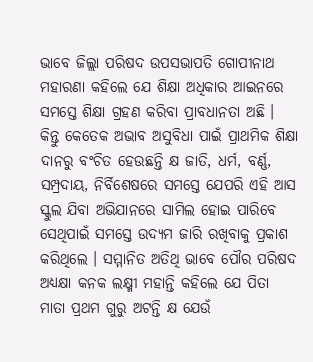ଭାବେ ଜିଲ୍ଲା ପରିଷଦ ଉପସଭାପତି ଗୋପୀନାଥ ମହାରଣା କହିଲେ ଯେ ଶିକ୍ଷା ଅଧିକାର ଆଇନରେ ସମସ୍ତେ ଶିକ୍ଷା ଗ୍ରହଣ କରିବା ପ୍ରାବଧାନତା ଅଛି । କିନ୍ତୁ କେତେକ ଅଭାବ ଅସୁବିଧା ପାଇଁ ପ୍ରାଥମିକ ଶିକ୍ଷା ଦାନରୁ ବଂଚିତ ହେଉଛନ୍ତି କ୍ଷ ଜାତି, ଧର୍ମ, ବର୍ଣ୍ଣ, ସମ୍ପ୍ରଦାୟ, ନିର୍ବିଶେଷରେ ସମସ୍ତେ ଯେପରି ଏହି ଆସ ସ୍କୁଲ ଯିବା ଅଭିଯାନରେ ସାମିଲ ହୋଇ ପାରିବେ ସେଥିପାଇଁ ସମସ୍ତେ ଉଦ୍ୟମ ଜାରି ରଖିବାକୁ ପ୍ରକାଶ କରିଥିଲେ । ସମ୍ମାନିତ ଅତିଥି ଭାବେ ପୌର ପରିଷଦ ଅଧ୍ୟକ୍ଷା କନକ ଲକ୍ଷ୍ମୀ ମହାନ୍ତି କହିଲେ ଯେ ପିତା ମାତା ପ୍ରଥମ ଗୁରୁ ଅଟନ୍ତି କ୍ଷ ଯେଉଁ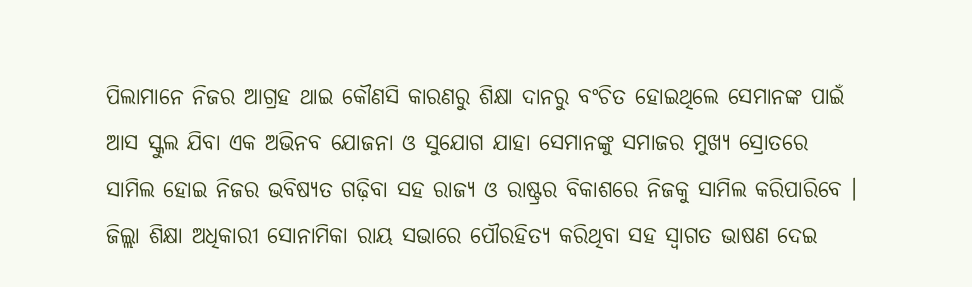ପିଲାମାନେ ନିଜର ଆଗ୍ରହ ଥାଇ କୌଣସି କାରଣରୁ ଶିକ୍ଷା ଦାନରୁ ବଂଚିତ ହୋଇଥିଲେ ସେମାନଙ୍କ ପାଇଁ ଆସ ସ୍କୁଲ ଯିବା ଏକ ଅଭିନବ ଯୋଜନା ଓ ସୁଯୋଗ ଯାହା ସେମାନଙ୍କୁ ସମାଜର ମୁଖ୍ୟ ସ୍ରୋତରେ ସାମିଲ ହୋଇ ନିଜର ଭବିଷ୍ୟତ ଗଢ଼ିବା ସହ ରାଜ୍ୟ ଓ ରାଷ୍ଟ୍ରର ବିକାଶରେ ନିଜକୁ ସାମିଲ କରିପାରିବେ । ଜିଲ୍ଲା ଶିକ୍ଷା ଅଧିକାରୀ ସୋନାମିକା ରାୟ ସଭାରେ ପୌରହିତ୍ୟ କରିଥିବା ସହ ସ୍ୱାଗତ ଭାଷଣ ଦେଇ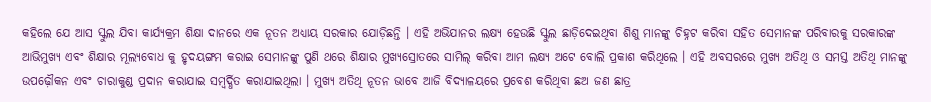କହିଲେ ଯେ ଆସ ସ୍କୁଲ ଯିବା କାର୍ଯ୍ୟକ୍ରମ ଶିକ୍ଷା ଦାନରେ ଏକ ନୂତନ ଅଧ୍ୟାୟ ସରକାର ଯୋଡ଼ିଛନ୍ତି । ଏହି ଅଭିଯାନର ଲକ୍ଷ୍ୟ ହେଉଛି ସ୍କୁଲ ଛାଡ଼ିଦେଇଥିବା ଶିଶୁ ମାନଙ୍କୁ ଚିହ୍ନଟ କରିବା ସହିତ ସେମାନଙ୍କ ପରିବାରକୁ ସରକାରଙ୍କ ଆଭିମୁଖ୍ୟ ଏବଂ ଶିକ୍ଷାର ମୂଲ୍ୟବୋଧ କୁ ହୃଦୟଙ୍ଗମ କରାଇ ସେମାନଙ୍କୁ ପୁଣି ଥରେ ଶିକ୍ଷାର ମୁଖ୍ୟସ୍ରୋତରେ ସାମିଲ୍ କରିବା ଆମ ଲକ୍ଷ୍ୟ ଅଟେ ବୋଲି ପ୍ରକାଶ କରିଥିଲେ । ଏହି ଅବସରରେ ମୁଖ୍ୟ ଅତିଥି ଓ ସମସ୍ତ ଅତିଥି ମାନଙ୍କୁ ଉପଢ଼ୌକନ ଏବଂ ଚାରାକୁଣ୍ଡ ପ୍ରଦାନ କରାଯାଇ ସମ୍ବର୍ଦ୍ଧିତ କରାଯାଇଥିଲା । ମୁଖ୍ୟ ଅତିଥି ନୂତନ ଭାବେ ଆଜି ବିଦ୍ୟାଳୟରେ ପ୍ରବେଶ କରିଥିବା ଛଅ ଜଣ ଛାତ୍ର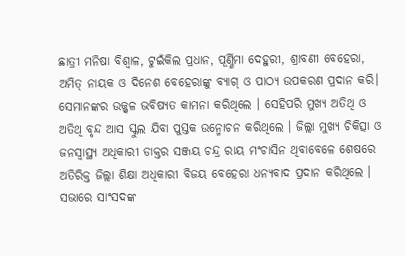ଛାତ୍ରୀ ମନିଷା ବିଶ୍ୱାଳ, ଟୁଇଁକିଲ ପ୍ରଧାନ, ପୂର୍ଣ୍ଣିମା ଦେହୁରୀ, ଶ୍ରାବଣୀ ବେହେରା, ଅମିତ୍ ନାୟକ ଓ ଦିନେଶ ବେହେରାଙ୍କୁ ବ୍ୟାଗ୍ ଓ ପାଠ୍ୟ ଉପକରଣ ପ୍ରଦାନ କରି। ସେମାନଙ୍କର ଉଜ୍ଜ୍ୱଳ ଭବିଷ୍ୟତ କାମନା କରିଥିଲେ । ସେହିପରି ମୁଖ୍ୟ ଅତିଥି ଓ ଅତିଥି ବୃନ୍ଦ ଆସ ସ୍କୁଲ ଯିବା ପୁସ୍ତକ ଉନ୍ମୋଚନ କରିଥିଲେ । ଜିଲ୍ଲା ମୁଖ୍ୟ ଚିକିତ୍ସା ଓ ଜନସ୍ୱାସ୍ଥ୍ୟ ଅଧିକାରୀ ଡାକ୍ତର ସଞ୍ଜୟ ଚନ୍ଦ୍ର ରାୟ ମଂଚାସିନ ଥିବାବେଳେ ଶେଷରେ ଅତିରିକ୍ତ ଜିଲ୍ଲା ଶିକ୍ଷା ଅଧିକାରୀ ବିଜୟ ବେହେରା ଧନ୍ୟବାଦ ପ୍ରଦାନ କରିଥିଲେ । ସଭାରେ ସାଂସଦଙ୍କ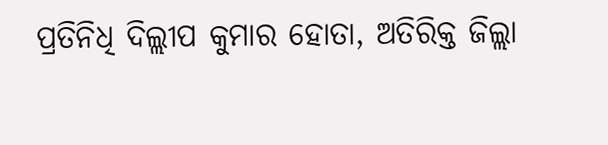ପ୍ରତିନିଧି ଦିଲ୍ଲୀପ କୁମାର ହୋତା, ଅତିରିକ୍ତ ଜିଲ୍ଲା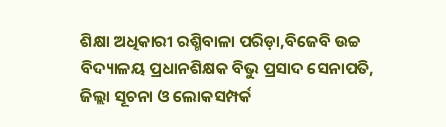ଶିକ୍ଷା ଅଧିକାରୀ ରଶ୍ମିବାଳା ପରିଡ଼ା,ବିଜେବି ଉଚ୍ଚ ବିଦ୍ୟାଳୟ ପ୍ରଧାନଶିକ୍ଷକ ବିଭୁ ପ୍ରସାଦ ସେନାପତି, ଜିଲ୍ଲା ସୂଚନା ଓ ଲୋକସମ୍ପର୍କ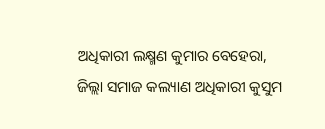ଅଧିକାରୀ ଲକ୍ଷ୍ମଣ କୁମାର ବେହେରା, ଜିଲ୍ଲା ସମାଜ କଲ୍ୟାଣ ଅଧିକାରୀ କୁସୁମ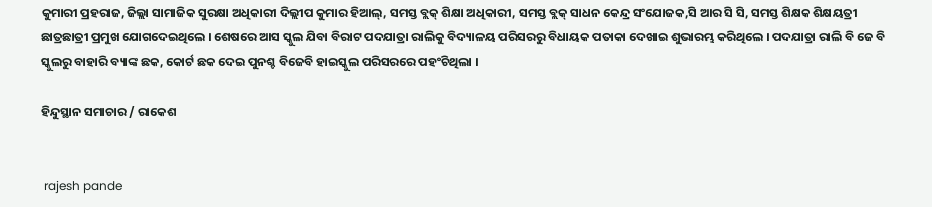କୁମାରୀ ପ୍ରହରାଜ, ଜିଲ୍ଲା ସାମାଜିକ ସୁରକ୍ଷା ଅଧିକାରୀ ଦିଲ୍ଲୀପ କୁମାର ହିଆଲ୍‌, ସମସ୍ତ ବ୍ଲକ୍ ଶିକ୍ଷା ଅଧିକାରୀ, ସମସ୍ତ ବ୍ଲକ୍ ସାଧନ କେନ୍ଦ୍ର ସଂଯୋଜକ,ସି ଆର ସି ସି, ସମସ୍ତ ଶିକ୍ଷକ ଶିକ୍ଷୟତ୍ରୀ ଛାତ୍ରଛାତ୍ରୀ ପ୍ରମୁଖ ଯୋଗଦେଇଥିଲେ । ଶେଷରେ ଆସ ସ୍କୁଲ ଯିବା ବିରାଟ ପଦଯାତ୍ରା ରାଲିକୁ ବିଦ୍ୟାଳୟ ପରିସରରୁ ବିଧାୟକ ପତାକା ଦେଖାଇ ଶୁଭାରମ୍ଭ କରିଥିଲେ । ପଦଯାତ୍ରା ରାଲି ବି ଜେ ବି ସ୍କୁଲରୁ ବାହାରି ବ୍ୟାଙ୍କ ଛକ, କୋର୍ଟ ଛକ ଦେଇ ପୁନଶ୍ଚ ବିଜେବି ହାଇସ୍କୁଲ ପରିସରରେ ପହଂଚିଥିଲା ।

ହିନ୍ଦୁସ୍ଥାନ ସମାଚାର / ରାକେଶ


 rajesh pande